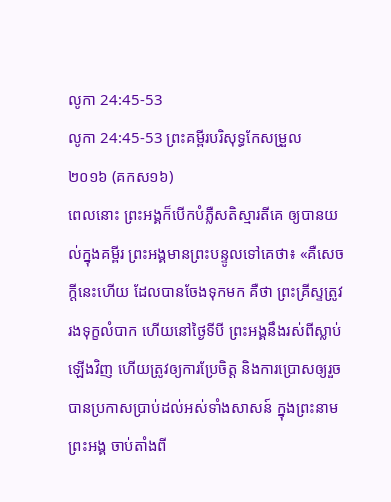លូកា 24:45-53
លូកា 24:45-53 ព្រះគម្ពីរបរិសុទ្ធកែសម្រួល ២០១៦ (គកស១៦)
ពេលនោះ ព្រះអង្គក៏បើកបំភ្លឺសតិស្មារតីគេ ឲ្យបានយល់ក្នុងគម្ពីរ ព្រះអង្គមានព្រះបន្ទូលទៅគេថា៖ «គឺសេចក្តីនេះហើយ ដែលបានចែងទុកមក គឺថា ព្រះគ្រីស្ទត្រូវរងទុក្ខលំបាក ហើយនៅថ្ងៃទីបី ព្រះអង្គនឹងរស់ពីស្លាប់ឡើងវិញ ហើយត្រូវឲ្យការប្រែចិត្ត និងការប្រោសឲ្យរួច បានប្រកាសប្រាប់ដល់អស់ទាំងសាសន៍ ក្នុងព្រះនាមព្រះអង្គ ចាប់តាំងពី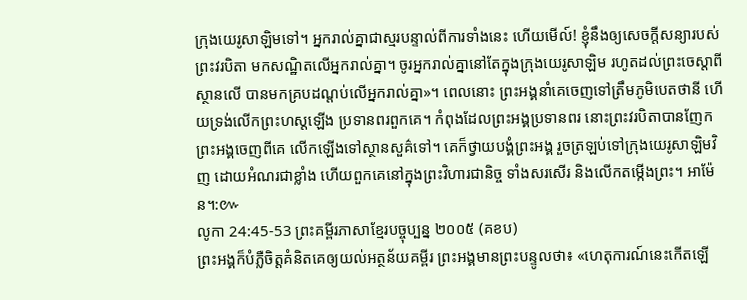ក្រុងយេរូសាឡិមទៅ។ អ្នករាល់គ្នាជាស្មរបន្ទាល់ពីការទាំងនេះ ហើយមើល៍! ខ្ញុំនឹងឲ្យសេចក្តីសន្យារបស់ព្រះវរបិតា មកសណ្ឋិតលើអ្នករាល់គ្នា។ ចូរអ្នករាល់គ្នានៅតែក្នុងក្រុងយេរូសាឡិម រហូតដល់ព្រះចេស្តាពីស្ថានលើ បានមកគ្របដណ្តប់លើអ្នករាល់គ្នា»។ ពេលនោះ ព្រះអង្គនាំគេចេញទៅត្រឹមភូមិបេតថានី ហើយទ្រង់លើកព្រះហស្តឡើង ប្រទានពរពួកគេ។ កំពុងដែលព្រះអង្គប្រទានពរ នោះព្រះវរបិតាបានញែកព្រះអង្គចេញពីគេ លើកឡើងទៅស្ថានសួគ៌ទៅ។ គេក៏ថ្វាយបង្គំព្រះអង្គ រួចត្រឡប់ទៅក្រុងយេរូសាឡិមវិញ ដោយអំណរជាខ្លាំង ហើយពួកគេនៅក្នុងព្រះវិហារជានិច្ច ទាំងសរសើរ និងលើកតម្កើងព្រះ។ អាម៉ែន។:៚
លូកា 24:45-53 ព្រះគម្ពីរភាសាខ្មែរបច្ចុប្បន្ន ២០០៥ (គខប)
ព្រះអង្គក៏បំភ្លឺចិត្តគំនិតគេឲ្យយល់អត្ថន័យគម្ពីរ ព្រះអង្គមានព្រះបន្ទូលថា៖ «ហេតុការណ៍នេះកើតឡើ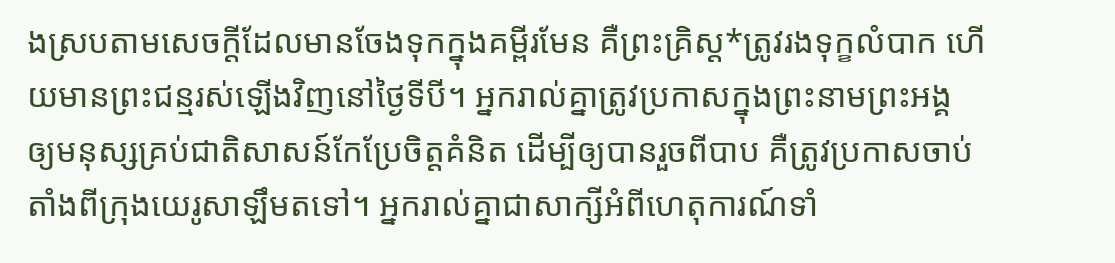ងស្របតាមសេចក្ដីដែលមានចែងទុកក្នុងគម្ពីរមែន គឺព្រះគ្រិស្ត*ត្រូវរងទុក្ខលំបាក ហើយមានព្រះជន្មរស់ឡើងវិញនៅថ្ងៃទីបី។ អ្នករាល់គ្នាត្រូវប្រកាសក្នុងព្រះនាមព្រះអង្គ ឲ្យមនុស្សគ្រប់ជាតិសាសន៍កែប្រែចិត្តគំនិត ដើម្បីឲ្យបានរួចពីបាប គឺត្រូវប្រកាសចាប់តាំងពីក្រុងយេរូសាឡឹមតទៅ។ អ្នករាល់គ្នាជាសាក្សីអំពីហេតុការណ៍ទាំ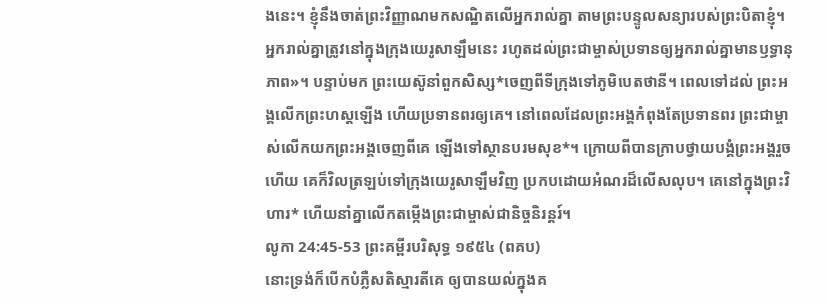ងនេះ។ ខ្ញុំនឹងចាត់ព្រះវិញ្ញាណមកសណ្ឋិតលើអ្នករាល់គ្នា តាមព្រះបន្ទូលសន្យារបស់ព្រះបិតាខ្ញុំ។ អ្នករាល់គ្នាត្រូវនៅក្នុងក្រុងយេរូសាឡឹមនេះ រហូតដល់ព្រះជាម្ចាស់ប្រទានឲ្យអ្នករាល់គ្នាមានឫទ្ធានុភាព»។ បន្ទាប់មក ព្រះយេស៊ូនាំពួកសិស្ស*ចេញពីទីក្រុងទៅភូមិបេតថានី។ ពេលទៅដល់ ព្រះអង្គលើកព្រះហស្ដឡើង ហើយប្រទានពរឲ្យគេ។ នៅពេលដែលព្រះអង្គកំពុងតែប្រទានពរ ព្រះជាម្ចាស់លើកយកព្រះអង្គចេញពីគេ ឡើងទៅស្ថានបរមសុខ*។ ក្រោយពីបានក្រាបថ្វាយបង្គំព្រះអង្គរួចហើយ គេក៏វិលត្រឡប់ទៅក្រុងយេរូសាឡឹមវិញ ប្រកបដោយអំណរដ៏លើសលុប។ គេនៅក្នុងព្រះវិហារ* ហើយនាំគ្នាលើកតម្កើងព្រះជាម្ចាស់ជានិច្ចនិរន្តរ៍។
លូកា 24:45-53 ព្រះគម្ពីរបរិសុទ្ធ ១៩៥៤ (ពគប)
នោះទ្រង់ក៏បើកបំភ្លឺសតិស្មារតីគេ ឲ្យបានយល់ក្នុងគ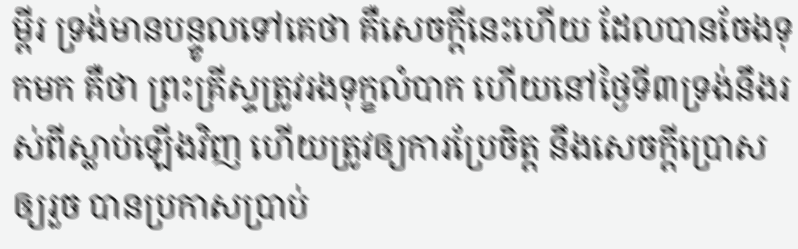ម្ពីរ ទ្រង់មានបន្ទូលទៅគេថា គឺសេចក្ដីនេះហើយ ដែលបានចែងទុកមក គឺថា ព្រះគ្រីស្ទត្រូវរងទុក្ខលំបាក ហើយនៅថ្ងៃទី៣ទ្រង់នឹងរស់ពីស្លាប់ឡើងវិញ ហើយត្រូវឲ្យការប្រែចិត្ត នឹងសេចក្ដីប្រោសឲ្យរួច បានប្រកាសប្រាប់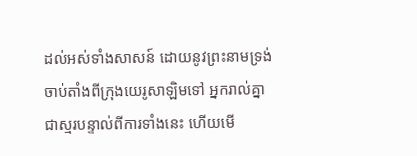ដល់អស់ទាំងសាសន៍ ដោយនូវព្រះនាមទ្រង់ ចាប់តាំងពីក្រុងយេរូសាឡិមទៅ អ្នករាល់គ្នាជាស្មរបន្ទាល់ពីការទាំងនេះ ហើយមើ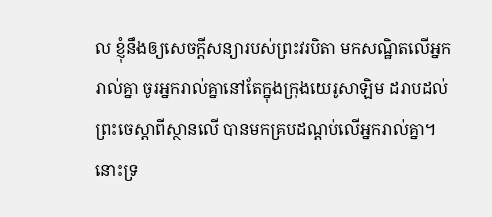ល ខ្ញុំនឹងឲ្យសេចក្ដីសន្យារបស់ព្រះវរបិតា មកសណ្ឋិតលើអ្នករាល់គ្នា ចូរអ្នករាល់គ្នានៅតែក្នុងក្រុងយេរូសាឡិម ដរាបដល់ព្រះចេស្តាពីស្ថានលើ បានមកគ្របដណ្តប់លើអ្នករាល់គ្នា។ នោះទ្រ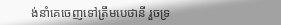ង់នាំគេចេញទៅត្រឹមបេថានី រួចទ្រ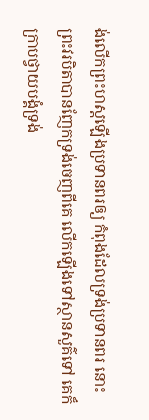ង់លើកព្រះហស្តឡើងប្រទានពរឲ្យ កំពុងដែលទ្រង់ប្រទានពរ នោះព្រះវរបិតាបានញែកទ្រង់ចេញពីគេ លើកឡើងទៅស្ថានសួគ៌ទៅ គេក៏ក្រាបថ្វាយបង្គំទ្រង់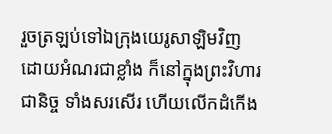រួចត្រឡប់ទៅឯក្រុងយេរូសាឡិមវិញ ដោយអំណរជាខ្លាំង ក៏នៅក្នុងព្រះវិហារជានិច្ច ទាំងសរសើរ ហើយលើកដំកើង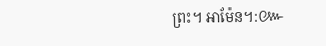ព្រះ។ អាម៉ែន។:៚